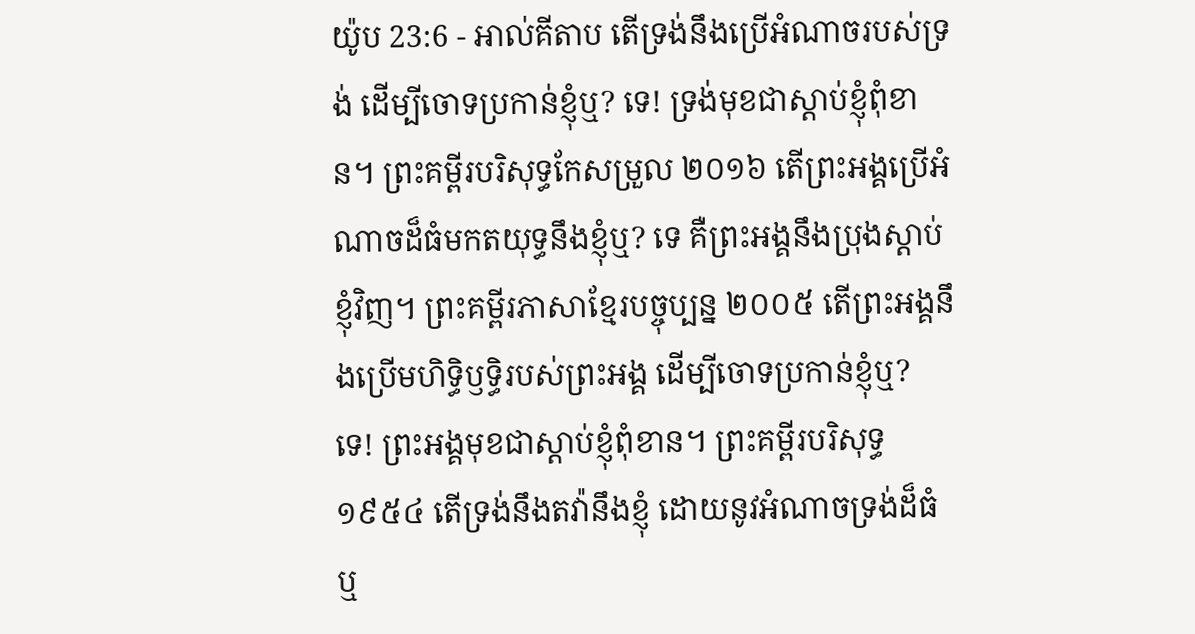យ៉ូប 23:6 - អាល់គីតាប តើទ្រង់នឹងប្រើអំណាចរបស់ទ្រង់ ដើម្បីចោទប្រកាន់ខ្ញុំឬ? ទេ! ទ្រង់មុខជាស្ដាប់ខ្ញុំពុំខាន។ ព្រះគម្ពីរបរិសុទ្ធកែសម្រួល ២០១៦ តើព្រះអង្គប្រើអំណាចដ៏ធំមកតយុទ្ធនឹងខ្ញុំឬ? ទេ គឺព្រះអង្គនឹងប្រុងស្តាប់ខ្ញុំវិញ។ ព្រះគម្ពីរភាសាខ្មែរបច្ចុប្បន្ន ២០០៥ តើព្រះអង្គនឹងប្រើមហិទ្ធិឫទ្ធិរបស់ព្រះអង្គ ដើម្បីចោទប្រកាន់ខ្ញុំឬ? ទេ! ព្រះអង្គមុខជាស្ដាប់ខ្ញុំពុំខាន។ ព្រះគម្ពីរបរិសុទ្ធ ១៩៥៤ តើទ្រង់នឹងតវ៉ានឹងខ្ញុំ ដោយនូវអំណាចទ្រង់ដ៏ធំឬ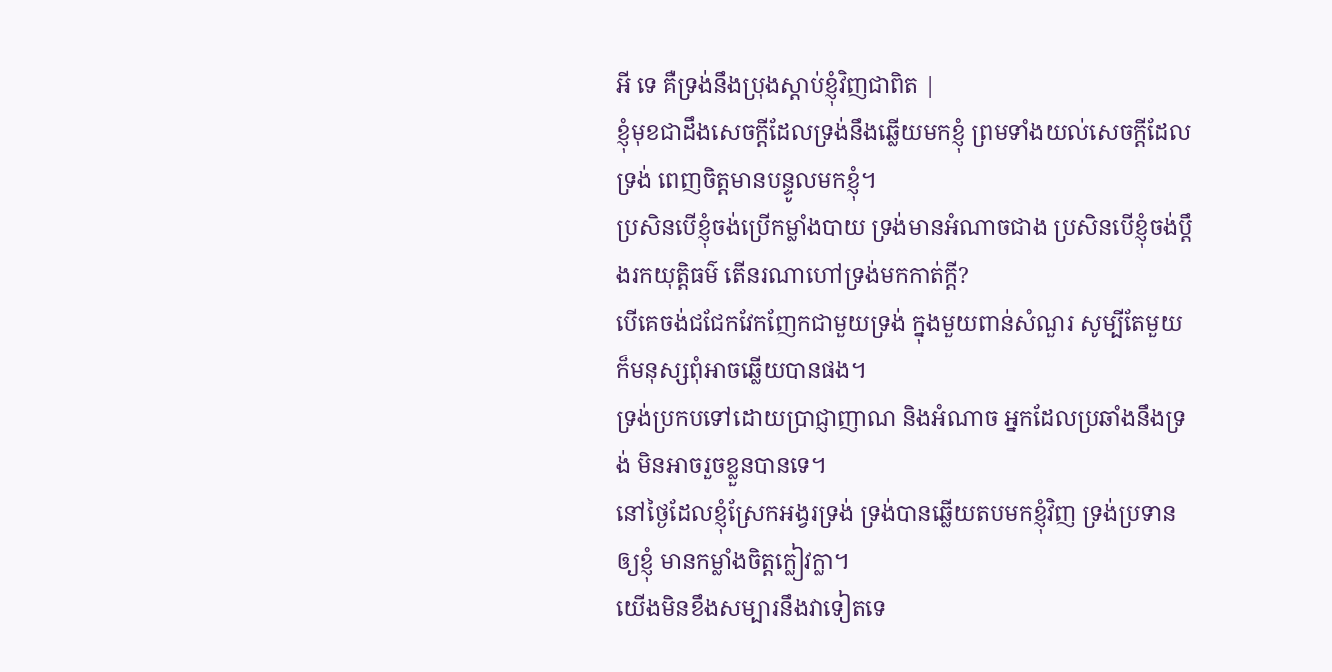អី ទេ គឺទ្រង់នឹងប្រុងស្តាប់ខ្ញុំវិញជាពិត |
ខ្ញុំមុខជាដឹងសេចក្ដីដែលទ្រង់នឹងឆ្លើយមកខ្ញុំ ព្រមទាំងយល់សេចក្ដីដែលទ្រង់ ពេញចិត្តមានបន្ទូលមកខ្ញុំ។
ប្រសិនបើខ្ញុំចង់ប្រើកម្លាំងបាយ ទ្រង់មានអំណាចជាង ប្រសិនបើខ្ញុំចង់ប្ដឹងរកយុត្តិធម៌ តើនរណាហៅទ្រង់មកកាត់ក្ដី?
បើគេចង់ជជែកវែកញែកជាមួយទ្រង់ ក្នុងមួយពាន់សំណួរ សូម្បីតែមួយ ក៏មនុស្សពុំអាចឆ្លើយបានផង។
ទ្រង់ប្រកបទៅដោយប្រាជ្ញាញាណ និងអំណាច អ្នកដែលប្រឆាំងនឹងទ្រង់ មិនអាចរួចខ្លួនបានទេ។
នៅថ្ងៃដែលខ្ញុំស្រែកអង្វរទ្រង់ ទ្រង់បានឆ្លើយតបមកខ្ញុំវិញ ទ្រង់ប្រទានឲ្យខ្ញុំ មានកម្លាំងចិត្តក្លៀវក្លា។
យើងមិនខឹងសម្បារនឹងវាទៀតទេ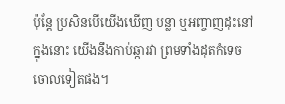ប៉ុន្តែ ប្រសិនបើយើងឃើញ បន្លា ឬអញ្ចាញដុះនៅក្នុងនោះ យើងនឹងកាប់ឆ្ការវា ព្រមទាំងដុតកំទេចចោលទៀតផង។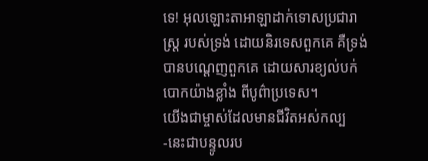ទេ! អុលឡោះតាអាឡាដាក់ទោសប្រជារាស្ត្រ របស់ទ្រង់ ដោយនិរទេសពួកគេ គឺទ្រង់បានបណ្ដេញពួកគេ ដោយសារខ្យល់បក់បោកយ៉ាងខ្លាំង ពីបូព៌ាប្រទេស។
យើងជាម្ចាស់ដែលមានជីវិតអស់កល្ប -នេះជាបន្ទូលរប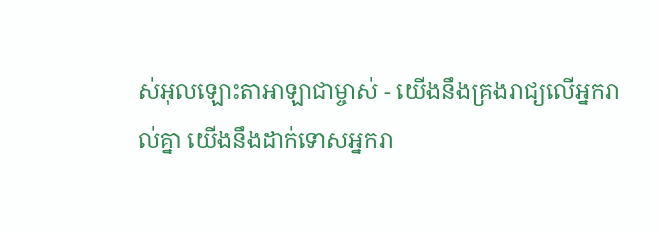ស់អុលឡោះតាអាឡាជាម្ចាស់ - យើងនឹងគ្រងរាជ្យលើអ្នករាល់គ្នា យើងនឹងដាក់ទោសអ្នករា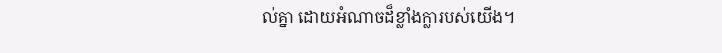ល់គ្នា ដោយអំណាចដ៏ខ្លាំងក្លារបស់យើង។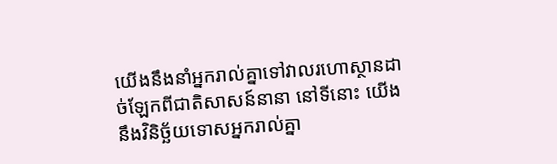យើងនឹងនាំអ្នករាល់គ្នាទៅវាលរហោស្ថានដាច់ឡែកពីជាតិសាសន៍នានា នៅទីនោះ យើងនឹងវិនិច្ឆ័យទោសអ្នករាល់គ្នា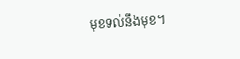មុខទល់នឹងមុខ។